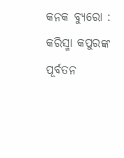କନକ ବ୍ୟୁରୋ : କରିସ୍ମା କପୁରଙ୍କ ପୂର୍ବତନ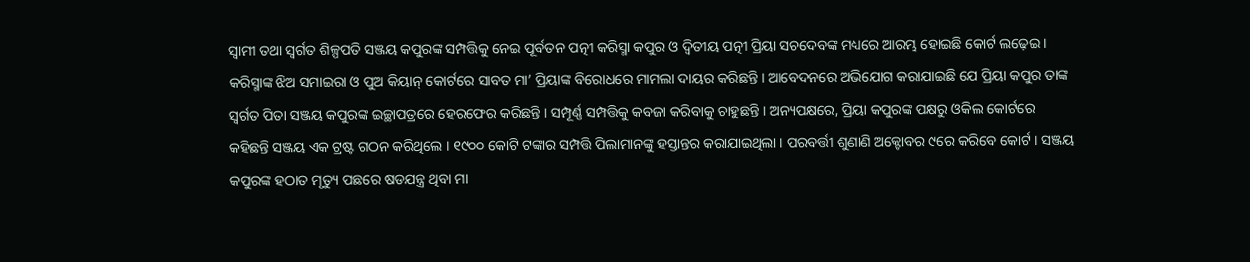ସ୍ୱାମୀ ତଥା ସ୍ବର୍ଗତ ଶିଳ୍ପପତି ସଞ୍ଜୟ କପୁରଙ୍କ ସମ୍ପତ୍ତିକୁ ନେଇ ପୂର୍ବତନ ପତ୍ନୀ କରିସ୍ମା କପୁର ଓ ଦ୍ବିତୀୟ ପତ୍ନୀ ପ୍ରିୟା ସଚଦେବଙ୍କ ମଧ୍ୟରେ ଆରମ୍ଭ ହୋଇଛି କୋର୍ଟ ଲଢ଼େଇ । କରିସ୍ମାଙ୍କ ଝିଅ ସମାଇରା ଓ ପୁଅ କିୟାନ୍ କୋର୍ଟରେ ସାବତ ମା’ ପ୍ରିୟାଙ୍କ ବିରୋଧରେ ମାମଲା ଦାୟର କରିଛନ୍ତି । ଆବେଦନରେ ଅଭିଯୋଗ କରାଯାଇଛି ଯେ ପ୍ରିୟା କପୁର ତାଙ୍କ ସ୍ୱର୍ଗତ ପିତା ସଞ୍ଜୟ କପୁରଙ୍କ ଇଚ୍ଛାପତ୍ରରେ ହେରଫେର କରିଛନ୍ତି । ସମ୍ପୂର୍ଣ୍ଣ ସମ୍ପତ୍ତିକୁ କବଜା କରିବାକୁ ଚାହୁଛନ୍ତି । ଅନ୍ୟପକ୍ଷରେ, ପ୍ରିୟା କପୁରଙ୍କ ପକ୍ଷରୁ ଓକିଲ କୋର୍ଟରେ କହିଛନ୍ତି ସଞ୍ଜୟ ଏକ ଟ୍ରଷ୍ଟ ଗଠନ କରିଥିଲେ । ୧୯୦୦ କୋଟି ଟଙ୍କାର ସମ୍ପତ୍ତି ପିଲାମାନଙ୍କୁ ହସ୍ତାନ୍ତର କରାଯାଇଥିଲା । ପରବର୍ତ୍ତୀ ଶୁଣାଣି ଅକ୍ଟୋବର ୯ରେ କରିବେ କୋର୍ଟ । ସଞ୍ଜୟ କପୁରଙ୍କ ହଠାତ ମୃତ୍ୟୁ ପଛରେ ଷଡଯନ୍ତ୍ର ଥିବା ମା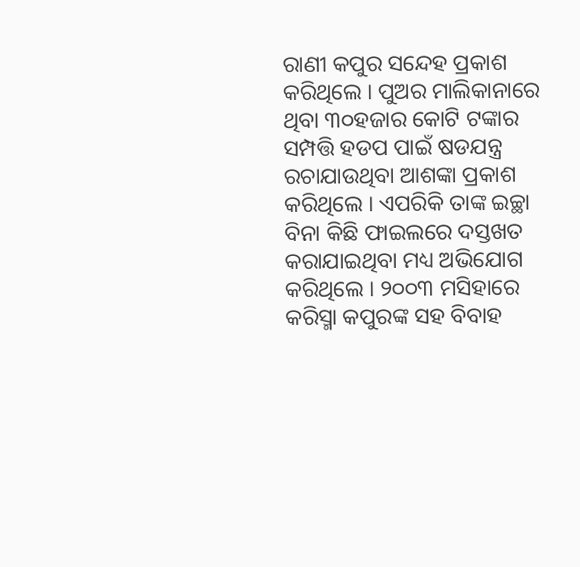ରାଣୀ କପୁର ସନ୍ଦେହ ପ୍ରକାଶ କରିଥିଲେ । ପୁଅର ମାଲିକାନାରେ ଥିବା ୩୦ହଜାର କୋଟି ଟଙ୍କାର ସମ୍ପତ୍ତି ହଡପ ପାଇଁ ଷଡଯନ୍ତ୍ର ରଚାଯାଉଥିବା ଆଶଙ୍କା ପ୍ରକାଶ କରିଥିଲେ । ଏପରିକି ତାଙ୍କ ଇଚ୍ଛା ବିନା କିଛି ଫାଇଲରେ ଦସ୍ତଖତ କରାଯାଇଥିବା ମଧ୍ୟ ଅଭିଯୋଗ କରିଥିଲେ । ୨୦୦୩ ମସିହାରେ କରିସ୍ମା କପୁରଙ୍କ ସହ ବିବାହ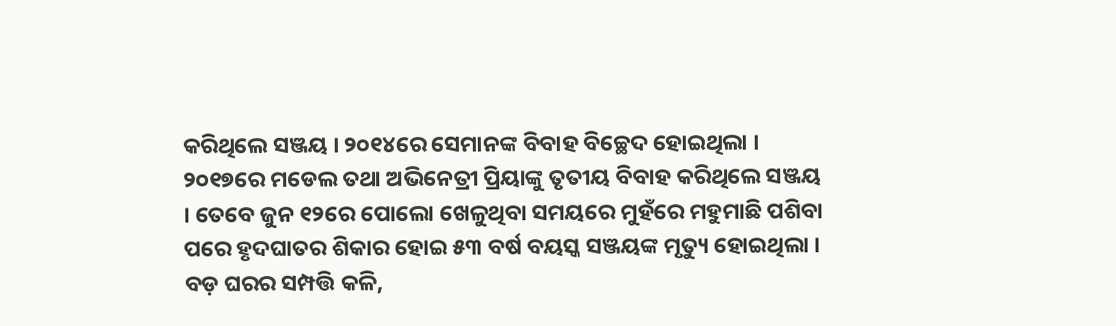କରିଥିଲେ ସଞ୍ଜୟ । ୨୦୧୪ରେ ସେମାନଙ୍କ ବିବାହ ବିଚ୍ଛେଦ ହୋଇଥିଲା । ୨୦୧୭ରେ ମଡେଲ ତଥା ଅଭିନେତ୍ରୀ ପ୍ରିୟାଙ୍କୁ ତୃତୀୟ ବିବାହ କରିଥିଲେ ସଞ୍ଜୟ । ତେବେ ଜୁନ ୧୨ରେ ପୋଲୋ ଖେଳୁଥିବା ସମୟରେ ମୁହଁରେ ମହୁମାଛି ପଶିବା ପରେ ହୃଦଘାତର ଶିକାର ହୋଇ ୫୩ ବର୍ଷ ବୟସ୍କ ସଞ୍ଜୟଙ୍କ ମୃତ୍ୟୁ ହୋଇଥିଲା ।
ବଡ଼ ଘରର ସମ୍ପତ୍ତି କଳି,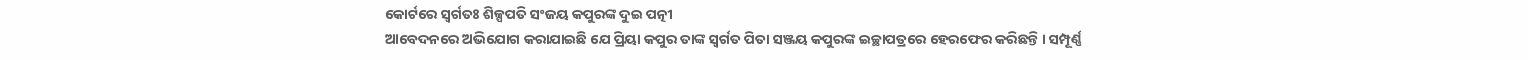କୋର୍ଟରେ ସ୍ୱର୍ଗତଃ ଶିଳ୍ପପତି ସଂଜୟ କପୁରଙ୍କ ଦୁଇ ପତ୍ନୀ
ଆବେଦନରେ ଅଭିଯୋଗ କରାଯାଇଛି ଯେ ପ୍ରିୟା କପୁର ତାଙ୍କ ସ୍ୱର୍ଗତ ପିତା ସଞ୍ଜୟ କପୁରଙ୍କ ଇଚ୍ଛାପତ୍ରରେ ହେରଫେର କରିଛନ୍ତି । ସମ୍ପୂର୍ଣ୍ଣ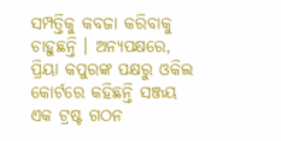ସମ୍ପତ୍ତିକୁ କବଜା କରିବାକୁ ଚାହୁଛନ୍ତି । ଅନ୍ୟପକ୍ଷରେ, ପ୍ରିୟା କପୁରଙ୍କ ପକ୍ଷରୁ ଓକିଲ କୋର୍ଟରେ କହିଛନ୍ତି ସଞ୍ଜୟ ଏକ ଟ୍ରଷ୍ଟ ଗଠନ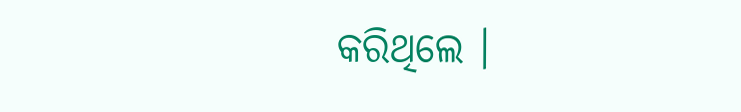କରିଥିଲେ ।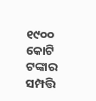୧୯୦୦ କୋଟି ଟଙ୍କାର ସମ୍ପତ୍ତି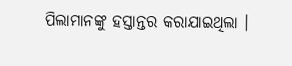ପିଲାମାନଙ୍କୁ ହସ୍ତାନ୍ତର କରାଯାଇଥିଲା ।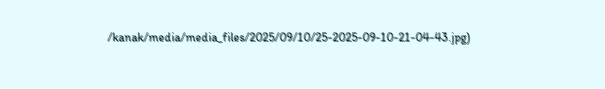/kanak/media/media_files/2025/09/10/25-2025-09-10-21-04-43.jpg)